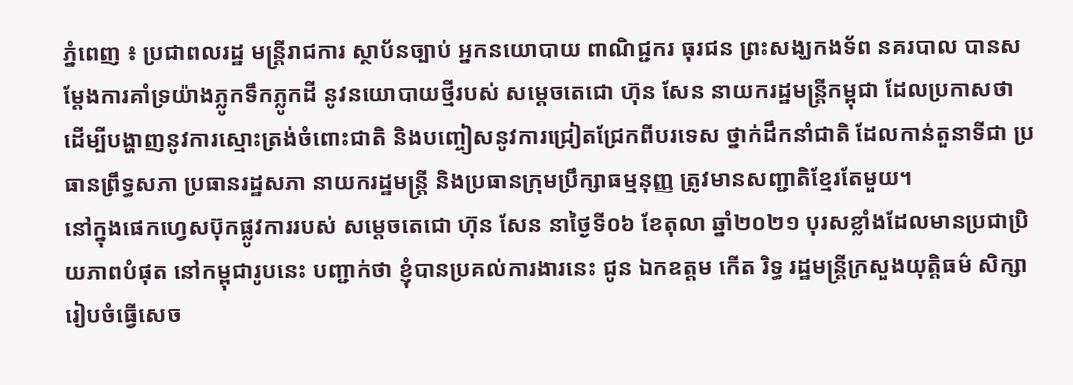ភ្នំពេញ ៖ ប្រជាពលរដ្ឋ មន្ត្រីរាជការ ស្ថាប័នច្បាប់ អ្នកនយោបាយ ពាណិជ្ជករ ធុរជន ព្រះសង្ឃកងទ័ព នគរបាល បានសម្ដែងការគាំទ្រយ៉ាងភ្លូកទឹកភ្លូកដី នូវនយោបាយថ្មីរបស់ សម្ដេចតេជោ ហ៊ុន សែន នាយករដ្ឋមន្ត្រីកម្ពុជា ដែលប្រកាសថា ដើម្បីបង្ហាញនូវការស្មោះត្រង់ចំពោះជាតិ និងបញ្ចៀសនូវការជ្រៀតជ្រែកពីបរទេស ថ្នាក់ដឹកនាំជាតិ ដែលកាន់តួនាទីជា ប្រធានព្រឹទ្ធសភា ប្រធានរដ្ឋសភា នាយករដ្ឋមន្ត្រី និងប្រធានក្រុមប្រឹក្សាធម្មនុញ្ញ ត្រូវមានសញ្ជាតិខ្មែរតែមួយ។
នៅក្នុងផេកហ្វេសប៊ុកផ្លូវការរបស់ សម្ដេចតេជោ ហ៊ុន សែន នាថ្ងៃទី០៦ ខែតុលា ឆ្នាំ២០២១ បុរសខ្លាំងដែលមានប្រជាប្រិយភាពបំផុត នៅកម្ពុជារូបនេះ បញ្ជាក់ថា ខ្ញុំបានប្រគល់ការងារនេះ ជូន ឯកឧត្តម កើត រិទ្ធ រដ្ឋមន្ត្រីក្រសួងយុត្តិធម៌ សិក្សារៀបចំធ្វើសេច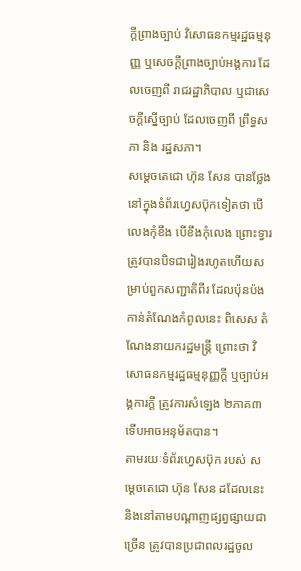ក្តីព្រាងច្បាប់ វិសោធនកម្មរដ្ឋធម្មនុញ្ញ ឬសេចក្តីព្រាងច្បាប់អង្គការ ដែលចេញពី រាជរដ្ឋាភិបាល ឬជាសេចក្តីស្នើច្បាប់ ដែលចេញពី ព្រឹទ្ធសភា និង រដ្ឋសភា។
សម្ដេចតេជោ ហ៊ុន សែន បានថ្លែងនៅក្នុងទំព័រហ្វេសប៊ុកទៀតថា បើលេងកុំខឹង បើខឹងកុំលេង ព្រោះទ្វារត្រូវបានបិទជារៀងរហូតហើយសម្រាប់ពួកសញ្ជាតិពីរ ដែលប៉ុនប៉ងកាន់តំណែងកំពូលនេះ ពិសេស តំណែងនាយករដ្ឋមន្ត្រី ព្រោះថា វិសោធនកម្មរដ្ឋធម្មនុញ្ញក្តី ឬច្បាប់អង្គការក្តី ត្រូវការសំឡេង ២ភាគ៣ ទើបអាចអនុម័តបាន។
តាមរយៈទំព័រហ្វេសប៊ុក របស់ សម្ដេចតេជោ ហ៊ុន សែន ដដែលនេះ និងនៅតាមបណ្ដាញផ្សព្វផ្សាយជាច្រើន ត្រូវបានប្រជាពលរដ្ឋចូល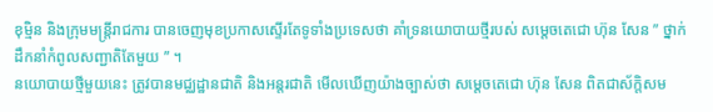ខុម្មិន និងក្រុមមន្ត្រីរាជការ បានចេញមុខប្រកាសស្ទើរតែទូទាំងប្រទេសថា គាំទ្រនយោបាយថ្មីរបស់ សម្ដេចតេជោ ហ៊ុន សែន ” ថ្នាក់ដឹកនាំកំពូលសញ្ជាតិតែមួយ ” ។
នយោបាយថ្មីមួយនេះ ត្រូវបានមជ្ឈដ្ឋានជាតិ និងអន្តរជាតិ មើលឃើញយ៉ាងច្បាស់ថា សម្ដេចតេជោ ហ៊ុន សែន ពិតជាស័ក្ដិសម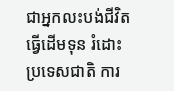ជាអ្នកលះបង់ជីវិតធ្វើដើមទុន រំដោះប្រទេសជាតិ ការ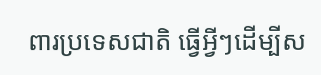ពារប្រទេសជាតិ ធ្វើអ្វីៗដើម្បីស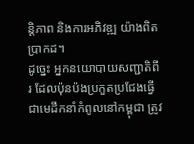ន្តិភាព និងការអភិវឌ្ឍ យ៉ាងពិតប្រាកដ។
ដូច្នេះ អ្នកនយោបាយសញ្ជាតិពីរ ដែលប៉ុនប៉ងប្រកួតប្រជែងធ្វើជាមេដឹកនាំកំពូលនៅកម្ពុជា ត្រូវ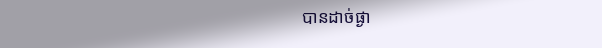បានដាច់ផ្ងា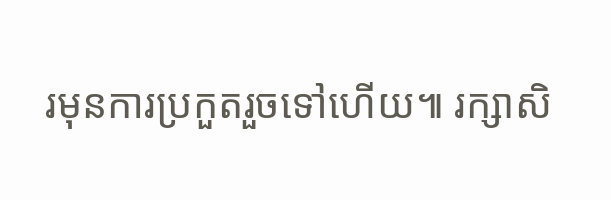រមុនការប្រកួតរួចទៅហើយ៕ រក្សាសិ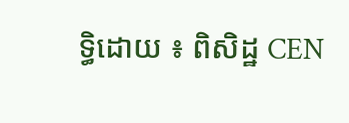ទ្ធិដោយ ៖ ពិសិដ្ឋ CEN